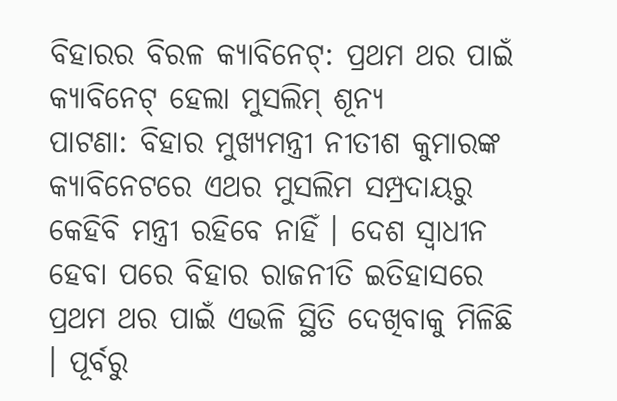ବିହାରର ବିରଳ କ୍ୟାବିନେଟ୍: ପ୍ରଥମ ଥର ପାଇଁ କ୍ୟାବିନେଟ୍ ହେଲା ମୁସଲିମ୍ ଶୂନ୍ୟ
ପାଟଣା: ବିହାର ମୁଖ୍ୟମନ୍ତ୍ରୀ ନୀତୀଶ କୁମାରଙ୍କ କ୍ୟାବିନେଟରେ ଏଥର ମୁସଲିମ ସମ୍ପ୍ରଦାୟରୁ କେହିବି ମନ୍ତ୍ରୀ ରହିବେ ନାହିଁ । ଦେଶ ସ୍ୱାଧୀନ ହେବା ପରେ ବିହାର ରାଜନୀତି ଇତିହାସରେ ପ୍ରଥମ ଥର ପାଇଁ ଏଭଳି ସ୍ଥିତି ଦେଖିବାକୁ ମିଳିଛି । ପୂର୍ବରୁ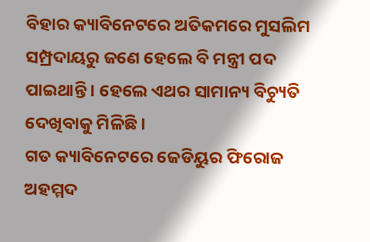ବିହାର କ୍ୟାବିନେଟରେ ଅତିକମରେ ମୁସଲିମ ସମ୍ପ୍ରଦାୟରୁ ଜଣେ ହେଲେ ବି ମନ୍ତ୍ରୀ ପଦ ପାଇଥାନ୍ତି । ହେଲେ ଏଥର ସାମାନ୍ୟ ବିଚ୍ୟୁତି ଦେଖିବାକୁ ମିଳିଛି ।
ଗତ କ୍ୟାବିନେଟରେ ଜେଡିୟୁର ଫିରୋଜ ଅହମ୍ମଦ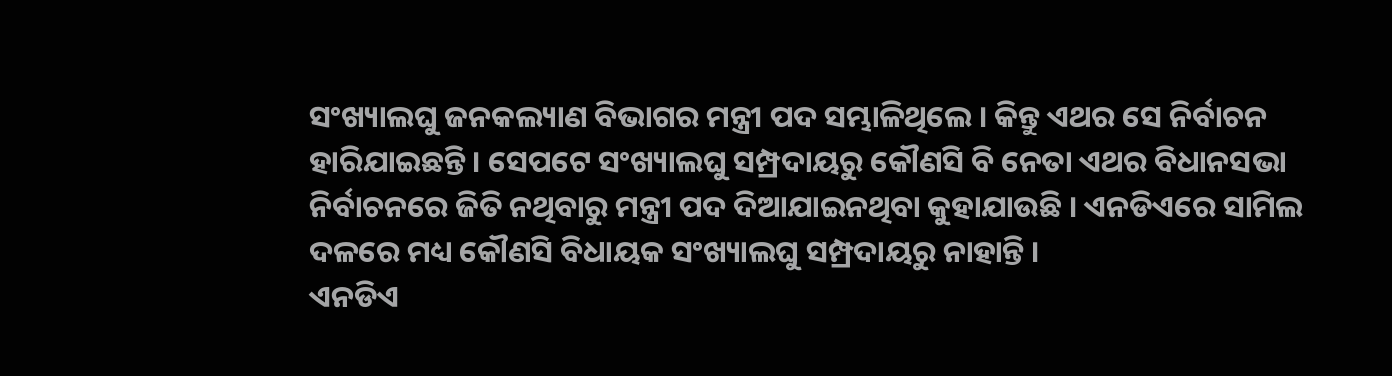ସଂଖ୍ୟାଲଘୁ ଜନକଲ୍ୟାଣ ବିଭାଗର ମନ୍ତ୍ରୀ ପଦ ସମ୍ଭାଳିଥିଲେ । କିନ୍ତୁ ଏଥର ସେ ନିର୍ବାଚନ ହାରିଯାଇଛନ୍ତି । ସେପଟେ ସଂଖ୍ୟାଲଘୁ ସମ୍ପ୍ରଦାୟରୁ କୌଣସି ବି ନେତା ଏଥର ବିଧାନସଭା ନିର୍ବାଚନରେ ଜିତି ନଥିବାରୁ ମନ୍ତ୍ରୀ ପଦ ଦିଆଯାଇନଥିବା କୁହାଯାଉଛି । ଏନଡିଏରେ ସାମିଲ ଦଳରେ ମଧ୍ୟ କୌଣସି ବିଧାୟକ ସଂଖ୍ୟାଲଘୁ ସମ୍ପ୍ରଦାୟରୁ ନାହାନ୍ତି ।
ଏନଡିଏ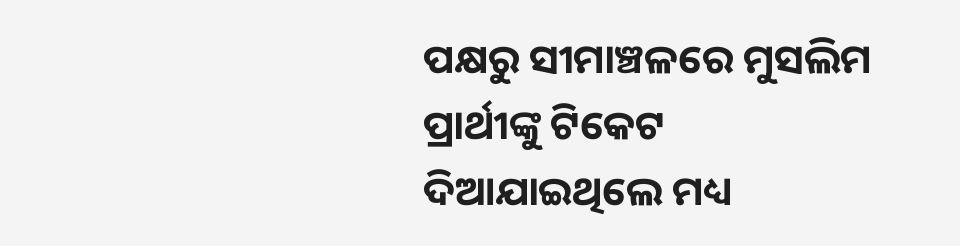ପକ୍ଷରୁ ସୀମାଞ୍ଚଳରେ ମୁସଲିମ ପ୍ରାର୍ଥୀଙ୍କୁ ଟିକେଟ ଦିଆଯାଇଥିଲେ ମଧ୍ୟ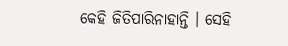କେହି ଜିତିପାରିନାହାନ୍ତି । ସେହି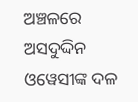ଅଞ୍ଚଳରେ ଅସଦୁଦ୍ଦିନ ଓୱେସୀଙ୍କ ଦଳ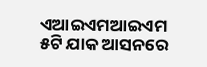ଏଆଇଏମଆଇଏମ ୫ଟି ଯାକ ଆସନରେ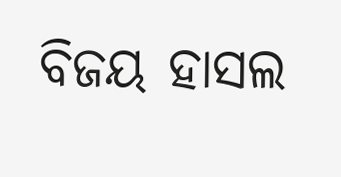ବିଜୟ ହାସଲ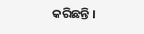କରିଛନ୍ତି ।